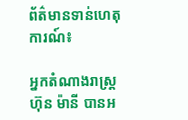ព័ត៌មានទាន់ហេតុការណ៍៖

អ្នកតំណាងរាស្ត្រហ៊ុន ម៉ានី បានអ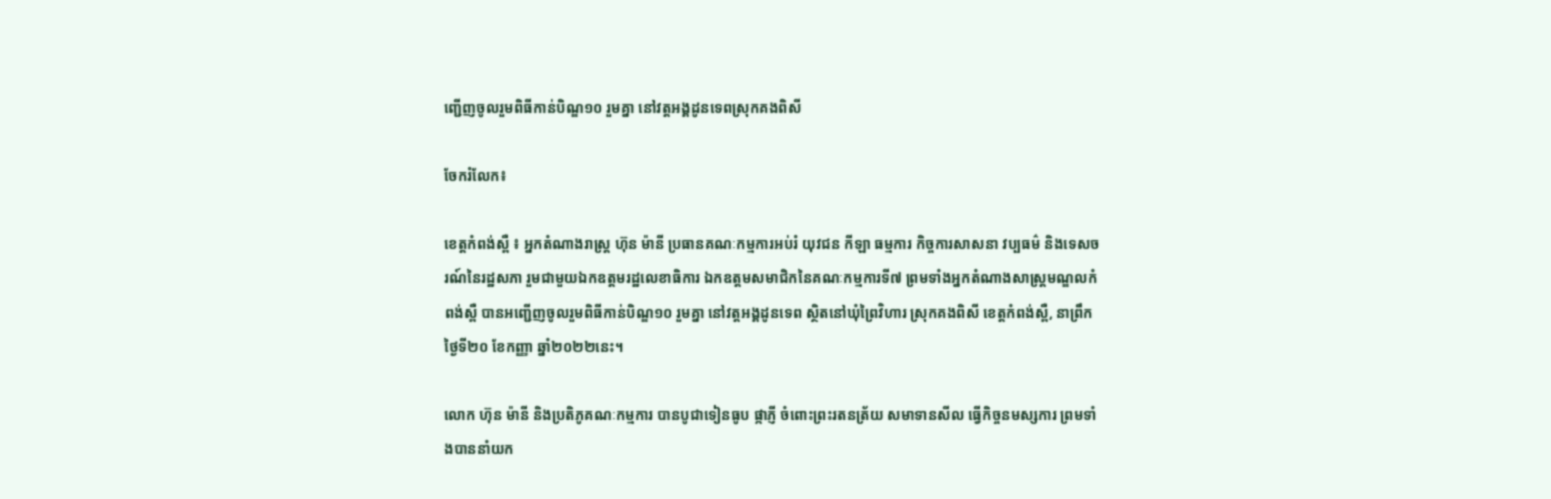ញ្ជើញចូលរួមពិធីកាន់បិណ្ឌ១០ រួមគ្នា នៅវត្តអង្គដូនទេពស្រុកគងពិសី

ចែករំលែក៖

ខេត្តកំពង់ស្ពឺ ៖ អ្នកតំណាងរាស្ត្រ ហ៊ុន ម៉ានី ប្រធានគណៈកម្មការអប់រំ យុវជន កីឡា ធម្មការ កិច្ចការសាសនា វប្បធម៌ និងទេសចរណ៍នៃរដ្ឋសភា រួមជាមួយឯកឧត្តមរដ្ឋលេខាធិការ ឯកឧត្តមសមាជិកនៃគណៈកម្មការទី៧ ព្រមទាំងអ្នកតំណាងសាស្ត្រមណ្ឌលកំពង់ស្ពឺ បានអញ្ជើញចូលរួមពិធីកាន់បិណ្ឌ១០ រួមគ្នា នៅវត្តអង្គដូនទេព ស្ថិតនៅឃុំព្រៃវិហារ ស្រុកគងពិសី ខេត្តកំពង់ស្ពឺ, នាព្រឹកថ្ងៃទី២០ ខែកញ្ញា ឆ្នាំ២០២២នេះ។

លោក ហ៊ុន ម៉ានី និងប្រតិភូគណៈកម្មការ បានបូជាទៀនធូប ផ្កាភ្ញី ចំពោះព្រះរតនត្រ័យ សមាទានសីល ធ្វើកិច្ចនមស្សការ ព្រមទាំងបាននាំយក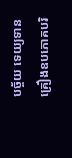បច្ច័យ ទេយ្យទាន គ្រឿងឧបភោគបរិ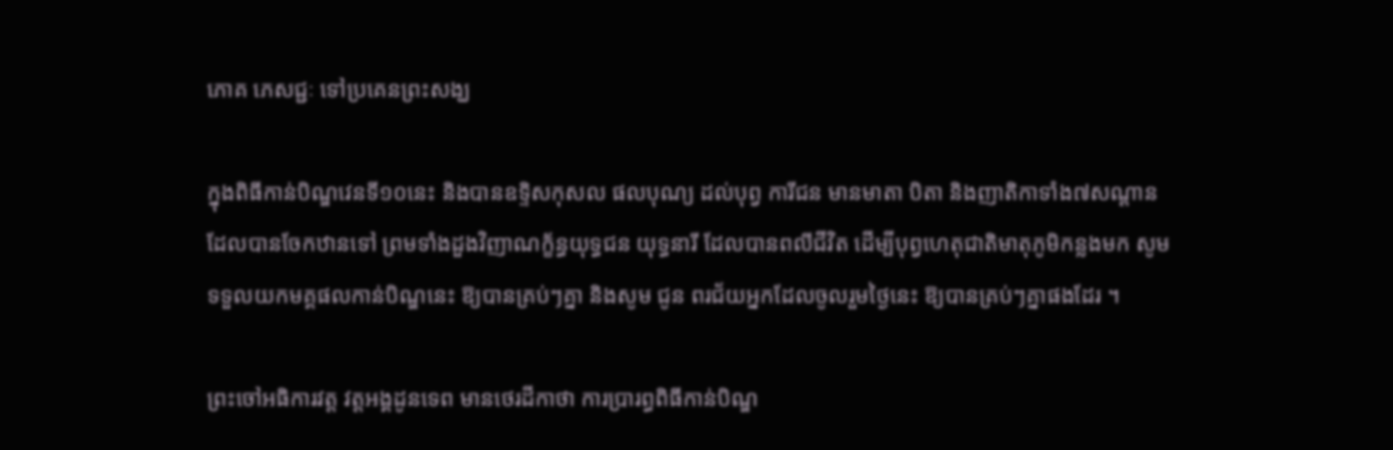ភោគ ភេសជ្ជៈ ទៅប្រគេនព្រះសង្ឃ

ក្នុងពិធីកាន់បិណ្ឌវេនទី១០នេះ និងបានឧទ្ទិសកុសល ផលបុណ្យ ដល់បុព្វ ការីជន មានមាតា បិតា និងញាតិកាទាំង៧សណ្ដាន ដែលបានចែកឋានទៅ ព្រមទាំងដួងវិញាណក្ខ័ន្ធយុទ្ធជន យុទ្ធនារី ដែលបានពលីជីវិត ដើម្បីបុព្វហេតុជាតិមាតុភូមិកន្លងមក សូមទទួលយកមគ្គផលកាន់បិណ្ឌនេះ ឱ្យបានគ្រប់ៗគ្នា និងសូម ជូន ពរជ័យអ្នកដែលចូលរួមថ្ងៃនេះ ឱ្យបានគ្រប់ៗគ្នាផងដែរ ។

ព្រះចៅអធិការវត្ត វត្តអង្គដូនទេព មានថេរដីកាថា ការប្រារព្ធពិធីកាន់បិណ្ឌ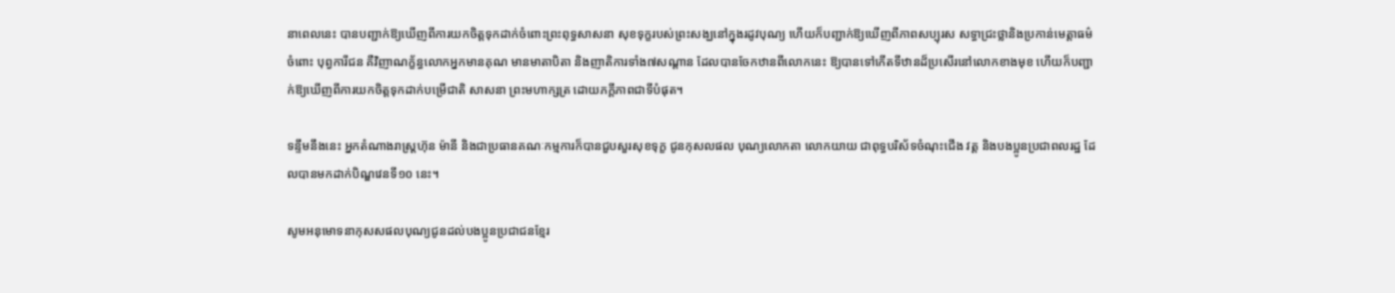នាពេលនេះ បានបញ្ជាក់ឱ្យឃើញពីការយកចិត្តទុកដាក់ចំពោះព្រះពុទ្ធសាសនា សុខទុក្ខរបស់ព្រះសង្ឃនៅក្នុងរដូវបុណ្យ ហើយក៏បញ្ជាក់ឱ្យឃើញពីភាពសប្បុរស សទ្ធាជ្រះថ្លានិងប្រកាន់មេត្តាធម៌ ចំពោះ បុព្វការីជន គឺវិញាណក្ខ័ន្ធលោកអ្នកមានគុណ មានមាតាបិតា និងញាតិការទាំង៧សណ្ដាន ដែលបានចែកឋានពីលោកនេះ ឱ្យបានទៅកើតទីឋានដ៏ប្រសើរនៅលោកខាងមុខ ហើយក៏បញ្ជាក់ឱ្យឃើញពីការយកចិត្តទុកដាក់បម្រើជាតិ សាសនា ព្រះមហាក្សត្រ ដោយភក្ដីភាពជាទីបំផុត។

ទន្ទឹមនឹងនេះ អ្នកតំណាងរាស្ត្រហ៊ុន ម៉ានី និងជាប្រធានគណៈកម្មការក៏បានជួបសួរសុខទុក្ខ ជូនកុសលផល បុណ្យលោកតា លោកយាយ ជាពុទ្ធបរិស័ទចំណុះជើង វត្ត និងបងប្អូនប្រជាពលរដ្ឋ ដែលបានមកដាក់បិណ្ឌវេនទី១០ នេះ។

សូមអនុមោទនាកុសសផលបុណ្យជូនដល់បងប្អូនប្រជាជនខ្មែរ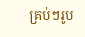គ្រប់ៗរូប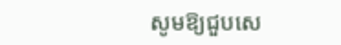សូមឱ្យជួបសេ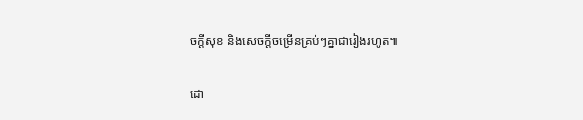ចក្តីសុខ និងសេចក្តីចម្រើនគ្រប់ៗគ្នាជារៀងរហូត៕

ដោ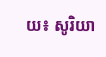យ៖ សូរិយា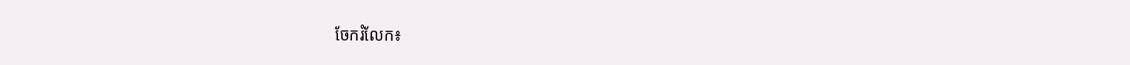ចែករំលែក៖